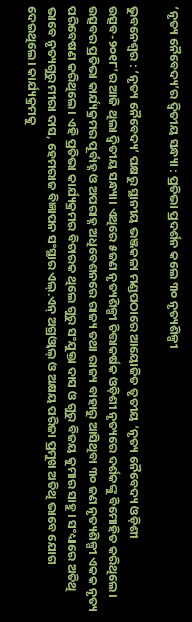‘ନୃତ୍ୟ ନୈବେଦ୍ୟ’ର ଦ୍ୱିତୀୟ ସନ୍ଧ୍ୟା : ପ୍ରତିଭା ପ୍ରଦର୍ଶନ କଲେ ୩୦ ନୃତ୍ୟଶିଳ୍ପୀ

ଭୁବନେଶ୍ୱର : ‘ନୃତ୍ୟ ନୈବେଦ୍ୟ’ ପକ୍ଷରୁ ସ୍ଥାନୀୟ ଭଞ୍ଜକଳା ମଣ୍ଡପଠାରେ ଆୟୋଜିତ ତୃତୀୟ ‘ନୃତ୍ୟ ନୈବେଦ୍ୟ ଓଡ଼ିଶୀ ଉତ୍ସବ-୨୦୧୮’ର ଆଜି ଥିଲା ଦ୍ୱିତୀୟ ସନ୍ଧ୍ୟା। ଏଥିରେ ୫ଜଣ ନୃତ୍ୟଶିଳ୍ପୀ ଚିତ୍ତାକର୍ଷକ ଓଡ଼ିଶୀ ନୃତ୍ୟରେ ଦର୍ଶକଙ୍କୁ ବିମୋହିତ କରିଥିଲେ। ଉତ୍ସବର ପ୍ରତିଭା କାର୍ଯ୍ୟକ୍ରମର ପୂର୍ବାହ୍ନ ଓ ଅପରାହ୍ନ ଅଧିବେଶନରେ ରାଜ୍ୟ ତଥା ରାଜ୍ୟ ବାହାରୁ ଆସିଥିବା ୩୦ ଜଣ ନୃତ୍ୟଶିଳ୍ପୀ ଏକକ ନୃତ୍ୟ ପରିବେଷଣ କରିଥିଲେ। ଏହି ପ୍ରତିଭା କାର୍ଯ୍ୟକ୍ରମର ବିଚାରକ ଥିଲେ ଗୁରୁ ସଂଯୁକ୍ତା ଦାସ ଓ ଗୁରୁ ବିଜୟ କୁମାର ସାହୁ। ସଂଧ୍ୟାରେ ଅତିଥି ଭାବେ ନୃତ୍ୟଗୁରୁ ମୀରା ଦାସ, ହେମରାଜ ବିଜ୍ଞାପନ ସଂସ୍ଥାର ଏଲ୍‌.ଏନ୍‌ ଅଗ୍ରଓ୍ଵାଲ୍‌ ଓ ଅକ୍ଷୟ ପରିଜା ପ୍ରମୁଖ ଅତିଥି ଭାବେ ଯୋଗ ଦେଇଥିଲେ। କାର୍ଯ୍ୟକ୍ରମକୁ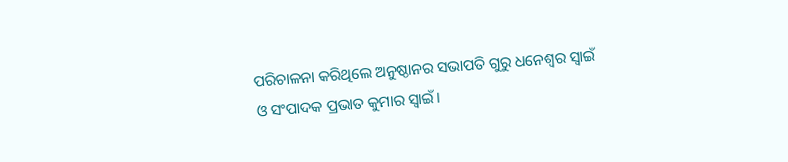ପରିଚାଳନା କରିଥିଲେ ଅନୁଷ୍ଠାନର ସଭାପତି ଗୁରୁ ଧନେଶ୍ୱର ସ୍ୱାଇଁ ଓ ସଂପାଦକ ପ୍ରଭାତ କୁମାର ସ୍ୱାଇଁ।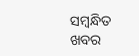ସମ୍ବନ୍ଧିତ ଖବର